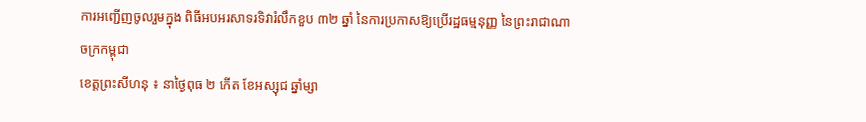ការអញ្ជើញចូលរួមក្នុង ពិធីអបអរសាទរទិវារំលឹកខួប ៣២ ឆ្នាំ នៃការប្រកាសឱ្យប្រើរដ្ឋធម្មនុញ្ញ នៃព្រះរាជាណាចក្រកម្ពុជា
ខេត្តព្រះសីហនុ ៖ នាថ្ងៃពុធ ២ កើត ខែអស្សុជ ឆ្នាំម្សា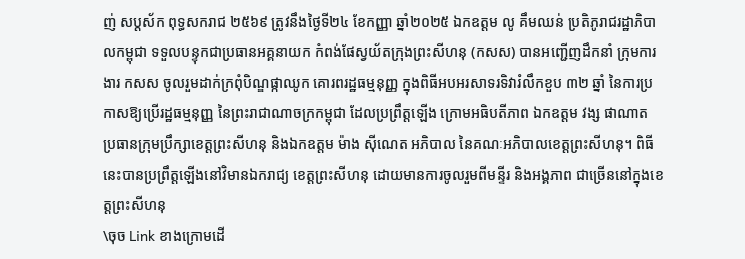ញ់ សប្តស័ក ពុទ្ធសករាជ ២៥៦៩ ត្រូវនឹងថ្ងៃទី២៤ ខែកញ្ញា ឆ្នាំ២០២៥ ឯកឧត្តម លូ គឹមឈន់ ប្រតិភូរាជរដ្ឋាភិបាលកម្ពុជា ទទួលបន្ទុកជាប្រធានអគ្គនាយក កំពង់ផែស្វយ័តក្រុងព្រះសីហនុ (កសស) បានអញ្ជើញដឹកនាំ ក្រុមការងារ កសស ចូលរួមដាក់ក្រពុំបិណ្ឌផ្កាឈូក គោរពរដ្ឋធម្មនុញ្ញ ក្នុងពិធីអបអរសាទរទិវារំលឹកខួប ៣២ ឆ្នាំ នៃការប្រកាសឱ្យប្រើរដ្ឋធម្មនុញ្ញ នៃព្រះរាជាណាចក្រកម្ពុជា ដែលប្រព្រឹត្តឡើង ក្រោមអធិបតីភាព ឯកឧត្តម វង្ស ផាណាត ប្រធានក្រុមប្រឹក្សាខេត្តព្រះសីហនុ និងឯកឧត្តម ម៉ាង ស៊ីណេត អភិបាល នៃគណៈអភិបាលខេត្តព្រះសីហនុ។ ពិធីនេះបានប្រព្រឹត្តឡើងនៅវិមានឯករាជ្យ ខេត្តព្រះសីហនុ ដោយមានការចូលរួមពីមន្ទីរ និងអង្គភាព ជាច្រើននៅក្នុងខេត្តព្រះសីហនុ
\ចុច Link ខាងក្រោមដើ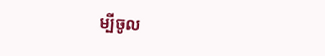ម្បីចូល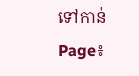ទៅកាន់ Page៖